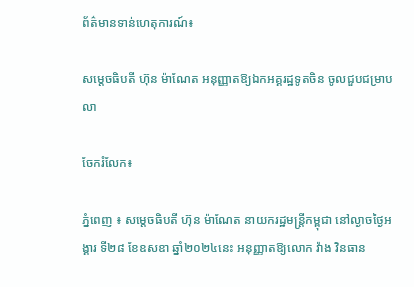ព័ត៌មានទាន់ហេតុការណ៍៖

សម្តេចធិបតី ហ៊ុន ម៉ាណែត អនុញ្ញាតឱ្យឯកអគ្គរដ្ឋទូតចិន ចូលជួបជម្រាបលា

ចែករំលែក៖

ភ្នំពេញ ៖ សម្តេចធិបតី ហ៊ុន ម៉ាណែត នាយករដ្ឋមន្ត្រីកម្ពុជា នៅល្ងាចថ្ងៃអង្គារ ទី២៨ ខែឧសឧា ឆ្នាំ២០២៤នេះ អនុញ្ញាតឱ្យលោក វ៉ាង វិនធាន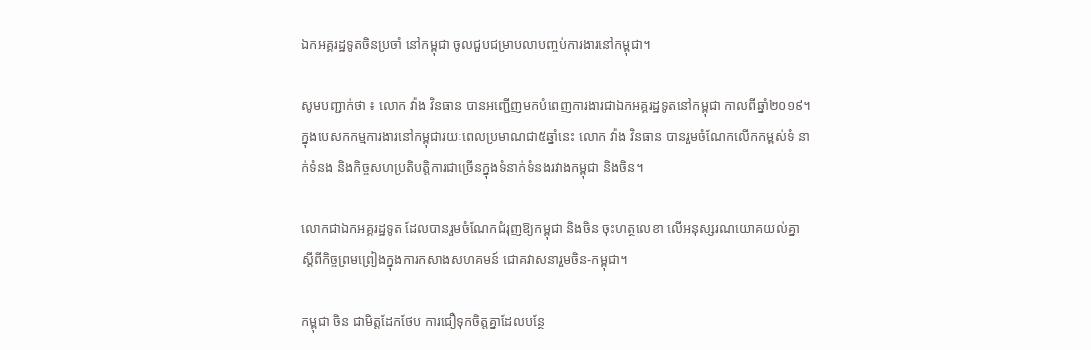ឯកអគ្គរដ្ឋទូតចិនប្រចាំ នៅកម្ពុជា ចូលជួបជម្រាបលាបញ្ចប់ការងារនៅកម្ពុជា។

សូមបញ្ជាក់ថា ៖ លោក វ៉ាង វិនធាន បានអញ្ជើញមកបំពេញការងារជាឯកអគ្គរដ្ឋទូតនៅកម្ពុជា កាលពីឆ្នាំ២០១៩។ ក្នុងបេសកកម្មការងារនៅកម្ពុជារយៈពេលប្រមាណជា៥ឆ្នាំនេះ លោក វ៉ាង វិនធាន បានរួមចំណែកលើកកម្ពស់ទំ នាក់ទំនង និងកិច្ចសហប្រតិបត្តិការជាច្រើនក្នុងទំនាក់ទំនងរវាងកម្ពុជា និងចិន។

លោកជាឯកអគ្គរដ្ឋទូត ដែលបានរួមចំណែកជំរុញឱ្យកម្ពុជា និងចិន ចុះហត្ថលេខា លើអនុស្សរណយោគយល់គ្នា ស្តីពីកិច្ចព្រមព្រៀងក្នុងការកសាងសហគមន៍ ជោគវាសនារួមចិន-កម្ពុជា។

កម្ពុជា ចិន ជាមិត្តដែកថែប ការជឿទុកចិត្តគ្នាដែលបន្ថែ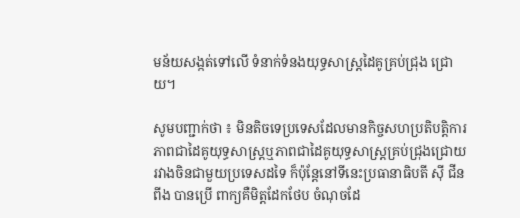មន័យសង្កត់ទៅលើ ទំនាក់ទំនងយុទ្ធសាស្រ្តដៃគូគ្រប់ជ្រុង ជ្រោយ។

សូមបញ្ជាក់ថា ៖ មិនតិចទេប្រទេសដែលមានកិច្ចសហប្រតិបត្តិការភាពជាដៃគូយុទ្ធសាស្រ្តឬភាពជាដៃគូយុទ្ធសាស្រ្តគ្រប់ជ្រុងជ្រោយ រវាងចិនជាមួយប្រទេសដទៃ ក៏ប៉ុន្តែនៅទីនេះប្រធានាធិបតី ស៊ី ជីនពីង បានប្រើ ពាក្យគឺមិត្តដែកថែប ចំណុចដែ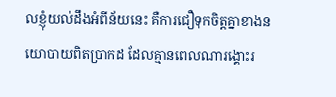លខ្ញុំយល់ដឹងអំពីន័យនេះ គឺការជឿទុកចិត្តគ្នាខាងនយោបាយពិតប្រាកដ ដែលគ្មានពេលណារង្គោះរ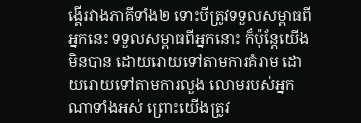ង្គើរវាងភាគីទាំង២ ទោះបីត្រូវទទួលសម្ពាធពីអ្នកនេះ ទទួលសម្ពាធពីអ្នកនោះ ក៏ប៉ុន្តែយើងមិនបាន ដោយរោយទៅតាមការគំរាម ដោយរោយទៅតាមការលួង លោមរបស់អ្នកណាទាំងអស់ ព្រោះយើងត្រូវ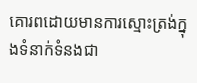គោរពដោយមានការស្មោះត្រង់ក្នុងទំនាក់ទំនងជា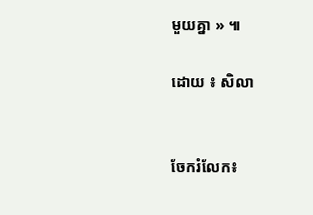មួយគ្នា » ៕

ដោយ ៖ សិលា


ចែករំលែក៖